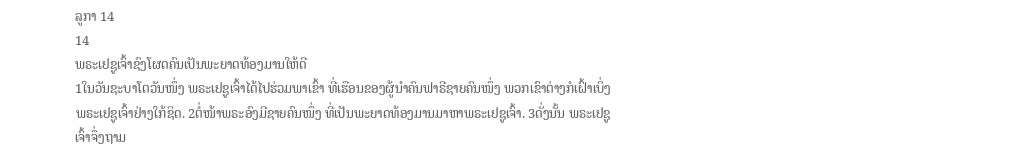ລູກາ 14
14
ພຣະເຢຊູເຈົ້າຊົງໂຜດຄົນເປັນພະຍາດທ້ອງມານໃຫ້ດີ
1ໃນວັນຊະບາໂຕວັນໜຶ່ງ ພຣະເຢຊູເຈົ້າໄດ້ໄປຮ່ວມພາເຂົ້າ ທີ່ເຮືອນຂອງຜູ້ນຳຄົນຟາຣີຊາຍຄົນໜຶ່ງ ພວກເຂົາຕ່າງກໍເຝົ້າເບິ່ງພຣະເຢຊູເຈົ້າຢ່າງໃກ້ຊິດ. 2ຕໍ່ໜ້າພຣະອົງມີຊາຍຄົນໜຶ່ງ ທີ່ເປັນພະຍາດທ້ອງມານມາຫາພຣະເຢຊູເຈົ້າ. 3ດັ່ງນັ້ນ ພຣະເຢຊູເຈົ້າຈຶ່ງຖາມ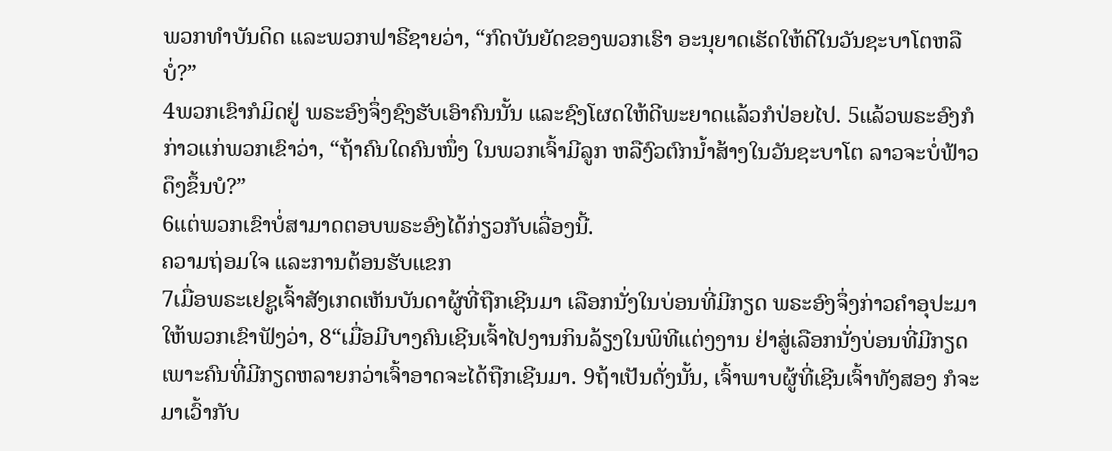ພວກທຳບັນດິດ ແລະພວກຟາຣີຊາຍວ່າ, “ກົດບັນຍັດຂອງພວກເຮົາ ອະນຸຍາດເຮັດໃຫ້ດີໃນວັນຊະບາໂຕຫລືບໍ່?”
4ພວກເຂົາກໍມິດຢູ່ ພຣະອົງຈຶ່ງຊົງຮັບເອົາຄົນນັ້ນ ແລະຊົງໂຜດໃຫ້ດີພະຍາດແລ້ວກໍປ່ອຍໄປ. 5ແລ້ວພຣະອົງກໍກ່າວແກ່ພວກເຂົາວ່າ, “ຖ້າຄົນໃດຄົນໜຶ່ງ ໃນພວກເຈົ້າມີລູກ ຫລືງົວຕົກນໍ້າສ້າງໃນວັນຊະບາໂຕ ລາວຈະບໍ່ຟ້າວດຶງຂຶ້ນບໍ?”
6ແຕ່ພວກເຂົາບໍ່ສາມາດຕອບພຣະອົງໄດ້ກ່ຽວກັບເລື່ອງນີ້.
ຄວາມຖ່ອມໃຈ ແລະການຕ້ອນຮັບແຂກ
7ເມື່ອພຣະເຢຊູເຈົ້າສັງເກດເຫັນບັນດາຜູ້ທີ່ຖືກເຊີນມາ ເລືອກນັ່ງໃນບ່ອນທີ່ມີກຽດ ພຣະອົງຈຶ່ງກ່າວຄຳອຸປະມາໃຫ້ພວກເຂົາຟັງວ່າ, 8“ເມື່ອມີບາງຄົນເຊີນເຈົ້າໄປງານກິນລ້ຽງໃນພິທີແຕ່ງງານ ຢ່າສູ່ເລືອກນັ່ງບ່ອນທີ່ມີກຽດ ເພາະຄົນທີ່ມີກຽດຫລາຍກວ່າເຈົ້າອາດຈະໄດ້ຖືກເຊີນມາ. 9ຖ້າເປັນດັ່ງນັ້ນ, ເຈົ້າພາບຜູ້ທີ່ເຊີນເຈົ້າທັງສອງ ກໍຈະມາເວົ້າກັບ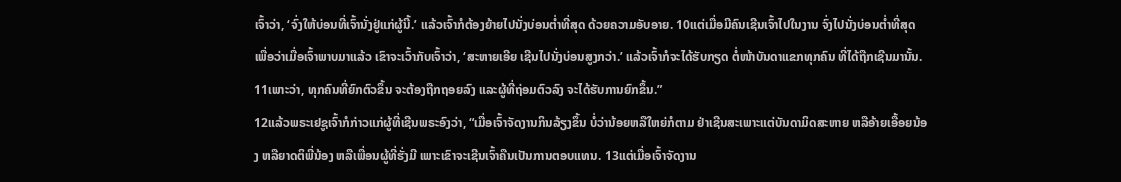ເຈົ້າວ່າ, ‘ຈົ່ງໃຫ້ບ່ອນທີ່ເຈົ້ານັ່ງຢູ່ແກ່ຜູ້ນີ້.’ ແລ້ວເຈົ້າກໍຕ້ອງຍ້າຍໄປນັ່ງບ່ອນຕໍ່າທີ່ສຸດ ດ້ວຍຄວາມອັບອາຍ. 10ແຕ່ເມື່ອມີຄົນເຊີນເຈົ້າໄປໃນງານ ຈົ່ງໄປນັ່ງບ່ອນຕໍ່າທີ່ສຸດ ເພື່ອວ່າເມື່ອເຈົ້າພາບມາແລ້ວ ເຂົາຈະເວົ້າກັບເຈົ້າວ່າ, ‘ສະຫາຍເອີຍ ເຊີນໄປນັ່ງບ່ອນສູງກວ່າ.’ ແລ້ວເຈົ້າກໍຈະໄດ້ຮັບກຽດ ຕໍ່ໜ້າບັນດາແຂກທຸກຄົນ ທີ່ໄດ້ຖືກເຊີນມານັ້ນ. 11ເພາະວ່າ, ທຸກຄົນທີ່ຍົກຕົວຂຶ້ນ ຈະຕ້ອງຖືກຖອຍລົງ ແລະຜູ້ທີ່ຖ່ອມຕົວລົງ ຈະໄດ້ຮັບການຍົກຂຶ້ນ.”
12ແລ້ວພຣະເຢຊູເຈົ້າກໍກ່າວແກ່ຜູ້ທີ່ເຊີນພຣະອົງວ່າ, “ເມື່ອເຈົ້າຈັດງານກິນລ້ຽງຂຶ້ນ ບໍ່ວ່ານ້ອຍຫລືໃຫຍ່ກໍຕາມ ຢ່າເຊີນສະເພາະແຕ່ບັນດາມິດສະຫາຍ ຫລືອ້າຍເອື້ອຍນ້ອງ ຫລືຍາດຕິພີ່ນ້ອງ ຫລືເພື່ອນຜູ້ທີ່ຮັ່ງມີ ເພາະເຂົາຈະເຊີນເຈົ້າຄືນເປັນການຕອບແທນ. 13ແຕ່ເມື່ອເຈົ້າຈັດງານ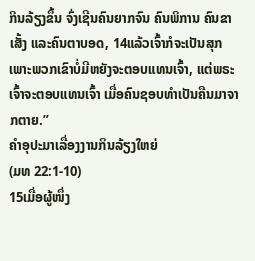ກິນລ້ຽງຂຶ້ນ ຈົ່ງເຊີນຄົນຍາກຈົນ ຄົນພິການ ຄົນຂາເສັ້ງ ແລະຄົນຕາບອດ, 14ແລ້ວເຈົ້າກໍຈະເປັນສຸກ ເພາະພວກເຂົາບໍ່ມີຫຍັງຈະຕອບແທນເຈົ້າ, ແຕ່ພຣະເຈົ້າຈະຕອບແທນເຈົ້າ ເມື່ອຄົນຊອບທຳເປັນຄືນມາຈາກຕາຍ.”
ຄຳອຸປະມາເລື່ອງງານກິນລ້ຽງໃຫຍ່
(ມທ 22:1-10)
15ເມື່ອຜູ້ໜຶ່ງ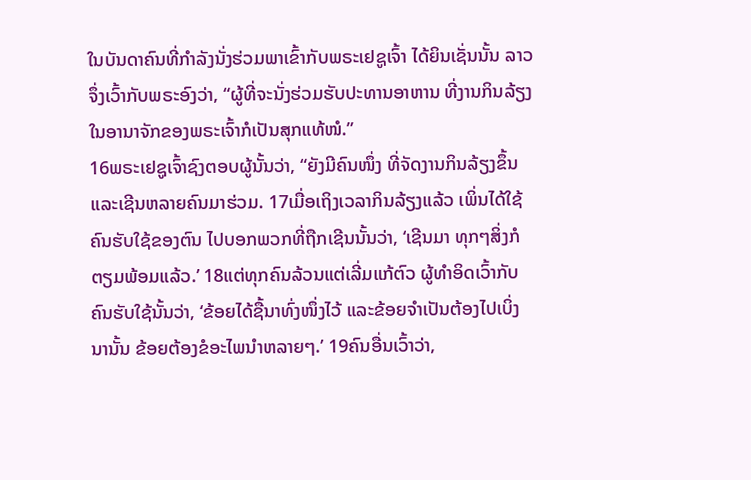ໃນບັນດາຄົນທີ່ກຳລັງນັ່ງຮ່ວມພາເຂົ້າກັບພຣະເຢຊູເຈົ້າ ໄດ້ຍິນເຊັ່ນນັ້ນ ລາວຈຶ່ງເວົ້າກັບພຣະອົງວ່າ, “ຜູ້ທີ່ຈະນັ່ງຮ່ວມຮັບປະທານອາຫານ ທີ່ງານກິນລ້ຽງໃນອານາຈັກຂອງພຣະເຈົ້າກໍເປັນສຸກແທ້ໜໍ.”
16ພຣະເຢຊູເຈົ້າຊົງຕອບຜູ້ນັ້ນວ່າ, “ຍັງມີຄົນໜຶ່ງ ທີ່ຈັດງານກິນລ້ຽງຂຶ້ນ ແລະເຊີນຫລາຍຄົນມາຮ່ວມ. 17ເມື່ອເຖິງເວລາກິນລ້ຽງແລ້ວ ເພິ່ນໄດ້ໃຊ້ຄົນຮັບໃຊ້ຂອງຕົນ ໄປບອກພວກທີ່ຖືກເຊີນນັ້ນວ່າ, ‘ເຊີນມາ ທຸກໆສິ່ງກໍຕຽມພ້ອມແລ້ວ.’ 18ແຕ່ທຸກຄົນລ້ວນແຕ່ເລີ່ມແກ້ຕົວ ຜູ້ທຳອິດເວົ້າກັບຄົນຮັບໃຊ້ນັ້ນວ່າ, ‘ຂ້ອຍໄດ້ຊື້ນາທົ່ງໜຶ່ງໄວ້ ແລະຂ້ອຍຈຳເປັນຕ້ອງໄປເບິ່ງນານັ້ນ ຂ້ອຍຕ້ອງຂໍອະໄພນຳຫລາຍໆ.’ 19ຄົນອື່ນເວົ້າວ່າ,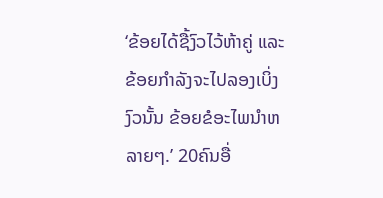‘ຂ້ອຍໄດ້ຊື້ງົວໄວ້ຫ້າຄູ່ ແລະຂ້ອຍກຳລັງຈະໄປລອງເບິ່ງງົວນັ້ນ ຂ້ອຍຂໍອະໄພນຳຫລາຍໆ.’ 20ຄົນອື່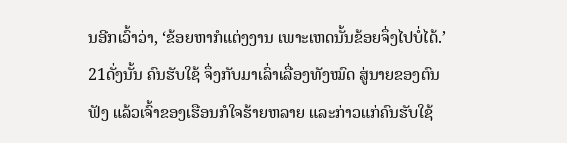ນອີກເວົ້າວ່າ, ‘ຂ້ອຍຫາກໍແຕ່ງງານ ເພາະເຫດນັ້ນຂ້ອຍຈຶ່ງໄປບໍ່ໄດ້.’
21ດັ່ງນັ້ນ ຄົນຮັບໃຊ້ ຈຶ່ງກັບມາເລົ່າເລື່ອງທັງໝົດ ສູ່ນາຍຂອງຕົນຟັງ ແລ້ວເຈົ້າຂອງເຮືອນກໍໃຈຮ້າຍຫລາຍ ແລະກ່າວແກ່ຄົນຮັບໃຊ້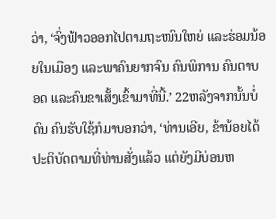ວ່າ, ‘ຈົ່ງຟ້າວອອກໄປຕາມຖະໜົນໃຫຍ່ ແລະຮ່ອມນ້ອຍໃນເມືອງ ແລະພາຄົນຍາກຈົນ ຄົນພິການ ຄົນຕາບອດ ແລະຄົນຂາເສັ້ງເຂົ້າມາທີ່ນີ້.’ 22ຫລັງຈາກນັ້ນບໍ່ດົນ ຄົນຮັບໃຊ້ກໍມາບອກວ່າ, ‘ທ່ານເອີຍ, ຂ້ານ້ອຍໄດ້ປະຕິບັດຕາມທີ່ທ່ານສັ່ງແລ້ວ ແຕ່ຍັງມີບ່ອນຫ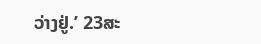ວ່າງຢູ່.’ 23ສະ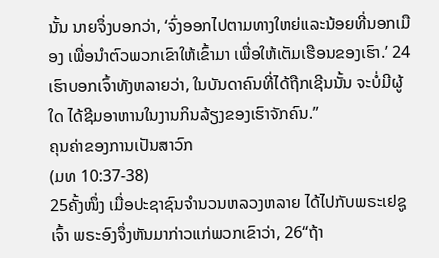ນັ້ນ ນາຍຈຶ່ງບອກວ່າ, ‘ຈົ່ງອອກໄປຕາມທາງໃຫຍ່ແລະນ້ອຍທີ່ນອກເມືອງ ເພື່ອນຳຕົວພວກເຂົາໃຫ້ເຂົ້າມາ ເພື່ອໃຫ້ເຕັມເຮືອນຂອງເຮົາ.’ 24ເຮົາບອກເຈົ້າທັງຫລາຍວ່າ, ໃນບັນດາຄົນທີ່ໄດ້ຖືກເຊີນນັ້ນ ຈະບໍ່ມີຜູ້ໃດ ໄດ້ຊີມອາຫານໃນງານກິນລ້ຽງຂອງເຮົາຈັກຄົນ.”
ຄຸນຄ່າຂອງການເປັນສາວົກ
(ມທ 10:37-38)
25ຄັ້ງໜຶ່ງ ເມື່ອປະຊາຊົນຈຳນວນຫລວງຫລາຍ ໄດ້ໄປກັບພຣະເຢຊູເຈົ້າ ພຣະອົງຈຶ່ງຫັນມາກ່າວແກ່ພວກເຂົາວ່າ, 26“ຖ້າ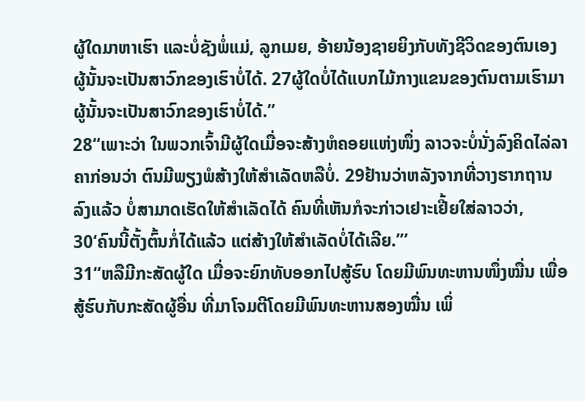ຜູ້ໃດມາຫາເຮົາ ແລະບໍ່ຊັງພໍ່ແມ່, ລູກເມຍ, ອ້າຍນ້ອງຊາຍຍິງກັບທັງຊີວິດຂອງຕົນເອງ ຜູ້ນັ້ນຈະເປັນສາວົກຂອງເຮົາບໍ່ໄດ້. 27ຜູ້ໃດບໍ່ໄດ້ແບກໄມ້ກາງແຂນຂອງຕົນຕາມເຮົາມາ ຜູ້ນັ້ນຈະເປັນສາວົກຂອງເຮົາບໍ່ໄດ້.”
28“ເພາະວ່າ ໃນພວກເຈົ້າມີຜູ້ໃດເມື່ອຈະສ້າງຫໍຄອຍແຫ່ງໜຶ່ງ ລາວຈະບໍ່ນັ່ງລົງຄິດໄລ່ລາຄາກ່ອນວ່າ ຕົນມີພຽງພໍສ້າງໃຫ້ສຳເລັດຫລືບໍ່. 29ຢ້ານວ່າຫລັງຈາກທີ່ວາງຮາກຖານລົງແລ້ວ ບໍ່ສາມາດເຮັດໃຫ້ສຳເລັດໄດ້ ຄົນທີ່ເຫັນກໍຈະກ່າວເຢາະເຢີ້ຍໃສ່ລາວວ່າ, 30‘ຄົນນີ້ຕັ້ງຕົ້ນກໍ່ໄດ້ແລ້ວ ແຕ່ສ້າງໃຫ້ສຳເລັດບໍ່ໄດ້ເລີຍ.”’
31“ຫລືມີກະສັດຜູ້ໃດ ເມື່ອຈະຍົກທັບອອກໄປສູ້ຮົບ ໂດຍມີພົນທະຫານໜຶ່ງໝື່ນ ເພື່ອສູ້ຮົບກັບກະສັດຜູ້ອື່ນ ທີ່ມາໂຈມຕີໂດຍມີພົນທະຫານສອງໝື່ນ ເພິ່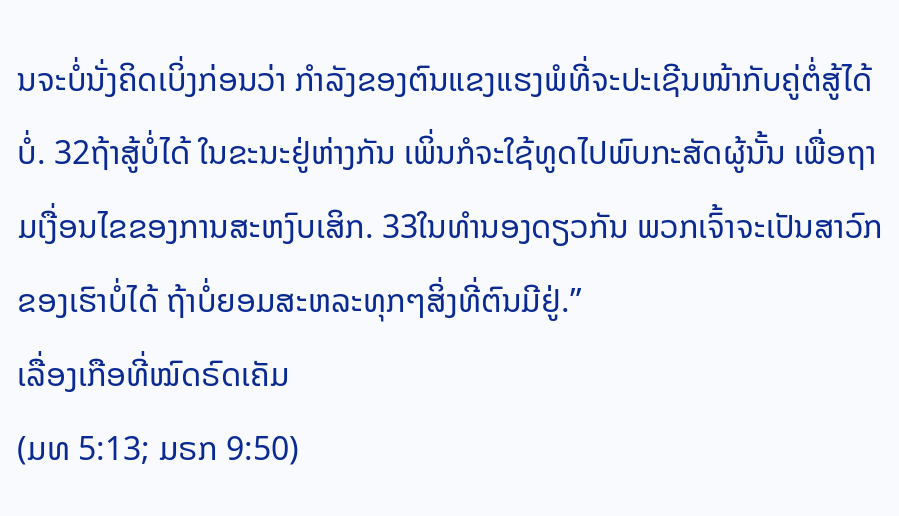ນຈະບໍ່ນັ່ງຄິດເບິ່ງກ່ອນວ່າ ກຳລັງຂອງຕົນແຂງແຮງພໍທີ່ຈະປະເຊີນໜ້າກັບຄູ່ຕໍ່ສູ້ໄດ້ບໍ່. 32ຖ້າສູ້ບໍ່ໄດ້ ໃນຂະນະຢູ່ຫ່າງກັນ ເພິ່ນກໍຈະໃຊ້ທູດໄປພົບກະສັດຜູ້ນັ້ນ ເພື່ອຖາມເງື່ອນໄຂຂອງການສະຫງົບເສິກ. 33ໃນທຳນອງດຽວກັນ ພວກເຈົ້າຈະເປັນສາວົກຂອງເຮົາບໍ່ໄດ້ ຖ້າບໍ່ຍອມສະຫລະທຸກໆສິ່ງທີ່ຕົນມີຢູ່.”
ເລື່ອງເກືອທີ່ໝົດຣົດເຄັມ
(ມທ 5:13; ມຣກ 9:50)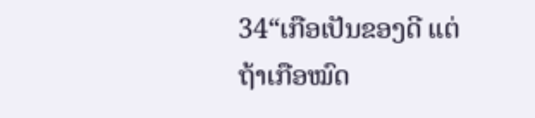34“ເກືອເປັນຂອງດີ ແຕ່ຖ້າເກືອໝົດ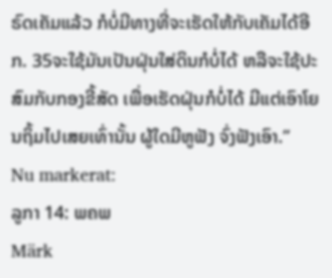ຣົດເຄັມແລ້ວ ກໍບໍ່ມີທາງທີ່ຈະເຮັດໃຫ້ກັບເຄັມໄດ້ອີກ. 35ຈະໃຊ້ມັນເປັນຝຸ່ນໃສ່ດິນກໍບໍ່ໄດ້ ຫລືຈະໃຊ້ປະສົມກັບກອງຂີ້ສັດ ເພື່ອເຮັດຝຸ່ນກໍບໍ່ໄດ້ ມີແຕ່ເອົາໂຍນຖິ້ມໄປເສຍເທົ່ານັ້ນ ຜູ້ໃດມີຫູຟັງ ຈົ່ງຟັງເອົາ.”
Nu markerat:
ລູກາ 14: ພຄພ
Märk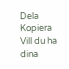Dela
Kopiera
Vill du ha dina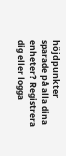höjdpunkter sparade på alla dina enheter? Registrera dig eller logga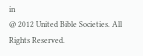in
@ 2012 United Bible Societies. All Rights Reserved.